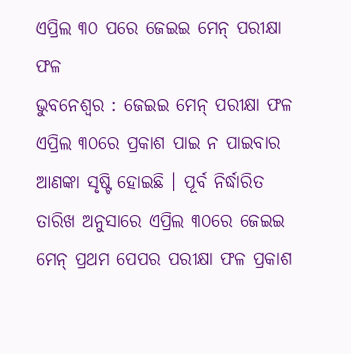ଏପ୍ରିଲ ୩୦ ପରେ ଜେଇଇ ମେନ୍ ପରୀକ୍ଷା ଫଳ
ଭୁବନେଶ୍ବର : ଜେଇଇ ମେନ୍ ପରୀକ୍ଷା ଫଳ ଏପ୍ରିଲ ୩୦ରେ ପ୍ରକାଶ ପାଇ ନ ପାଇବାର ଆଣଙ୍କା ସୃଷ୍ଟି ହୋଇଛି । ପୂର୍ବ ନିର୍ଦ୍ଧାରିତ ତାରିଖ ଅନୁସାରେ ଏପ୍ରିଲ ୩୦ରେ ଜେଇଇ ମେନ୍ ପ୍ରଥମ ପେପର ପରୀକ୍ଷା ଫଳ ପ୍ରକାଶ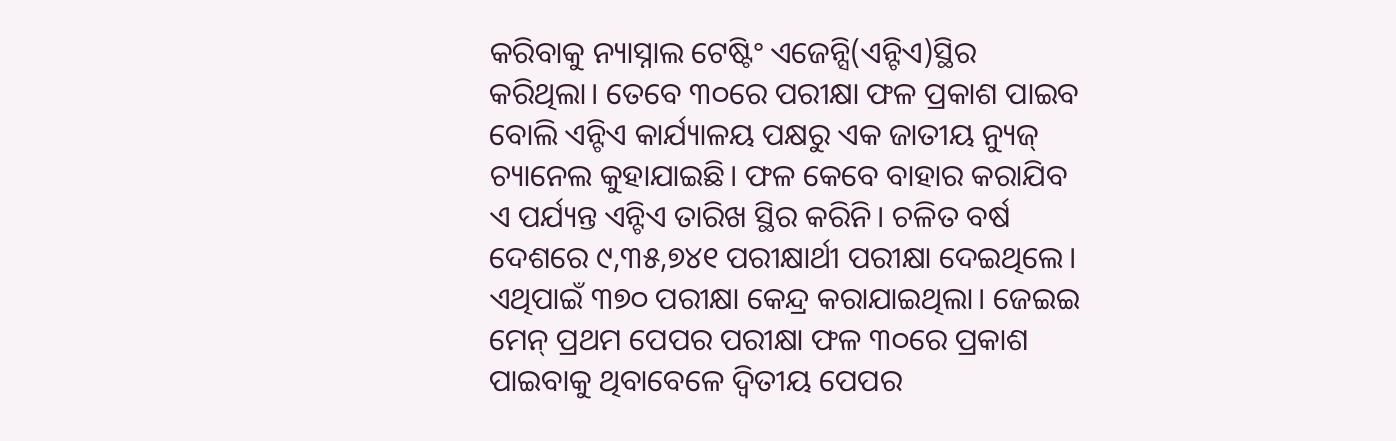କରିବାକୁ ନ୍ୟାସ୍ନାଲ ଟେଷ୍ଟିଂ ଏଜେନ୍ସି(ଏନ୍ଟିଏ)ସ୍ଥିର କରିଥିଲା। ତେବେ ୩୦ରେ ପରୀକ୍ଷା ଫଳ ପ୍ରକାଶ ପାଇବ ବୋଲି ଏନ୍ଟିଏ କାର୍ଯ୍ୟାଳୟ ପକ୍ଷରୁ ଏକ ଜାତୀୟ ନ୍ୟୁଜ୍ ଚ୍ୟାନେଲ କୁହାଯାଇଛି। ଫଳ କେବେ ବାହାର କରାଯିବ ଏ ପର୍ଯ୍ୟନ୍ତ ଏନ୍ଟିଏ ତାରିଖ ସ୍ଥିର କରିନି। ଚଳିତ ବର୍ଷ ଦେଶରେ ୯,୩୫,୭୪୧ ପରୀକ୍ଷାର୍ଥୀ ପରୀକ୍ଷା ଦେଇଥିଲେ। ଏଥିପାଇଁ ୩୭୦ ପରୀକ୍ଷା କେନ୍ଦ୍ର କରାଯାଇଥିଲା। ଜେଇଇ ମେନ୍ ପ୍ରଥମ ପେପର ପରୀକ୍ଷା ଫଳ ୩୦ରେ ପ୍ରକାଶ ପାଇବାକୁ ଥିବାବେଳେ ଦ୍ବିତୀୟ ପେପର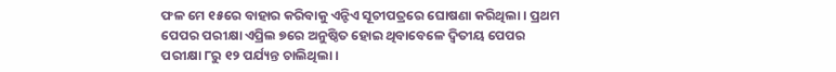ଫଳ ମେ ୧୫ରେ ବାହାର କରିବାକୁ ଏନ୍ଟିଏ ସୂଚୀପତ୍ରରେ ଘୋଷଣା କରିଥିଲା। ପ୍ରଥମ ପେପର ପରୀକ୍ଷା ଏପ୍ରିଲ ୭ରେ ଅନୁଷ୍ଠିତ ହୋଇ ଥିବାବେଳେ ଦ୍ବିତୀୟ ପେପର ପରୀକ୍ଷା ୮ରୁ ୧୨ ପର୍ଯ୍ୟନ୍ତ ଚାଲିଥିଲା।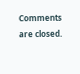Comments are closed.